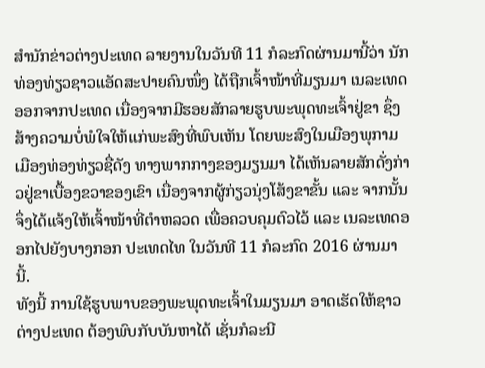ສຳນັກຂ່າວຕ່າງປະເທດ ລາຍງານໃນວັນທີ 11 ກໍລະກົດຜ່ານມານີ້ວ່າ ນັກທ່ອງທ່ຽວຊາວແອັດສະປາຍຄົນໜຶ່ງ ໄດ້ຖືກເຈົ້າໜ້າທີ່ມຽນມາ ເນລະເທດອອກຈາກປະເທດ ເນື່ອງຈາກມີຮອຍສັກລາຍຮູບພະພຸດທະເຈົ້າຢູ່ຂາ ຊຶ່ງສ້າງຄວາມບໍ່ພໍໃຈໃຫ້ແກ່ພະສົງທີ່ພົບເຫັນ ໂດຍພະສົງໃນເມືອງພຸກາມ ເມືອງທ່ອງທ່ຽວຊື່ດັງ ທາງພາກກາງຂອງມຽນມາ ໄດ້ເຫັນລາຍສັກດັ່ງກ່າວຢູ່ຂາເບື້ອງຂວາຂອງເຂົາ ເນື່ອງຈາກຜູ້ກ່ຽວນຸ່ງໂສ້ງຂາຂັ້ນ ແລະ ຈາກນັ້ນ ຈຶ່ງໄດ້ແຈ້ງໃຫ້ເຈົ້າໜ້າທີ່ຕຳຫລວດ ເພື່ອຄວບຄຸມຕົວໄວ້ ແລະ ເນລະເທດອອກໄປຍັງບາງກອກ ປະເທດໄທ ໃນວັນທີ 11 ກໍລະກົດ 2016 ຜ່ານມານີ້.
ທັງນີ້ ການໃຊ້ຮູບພາບຂອງພະພຸດທະເຈົ້າໃນມຽນມາ ອາດເຮັດໃຫ້ຊາວຕ່າງປະເທດ ຕ້ອງພົບກັບບັນຫາໄດ້ ເຊັ່ນກໍລະນີ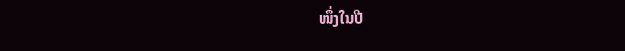ໜຶ່ງໃນປີ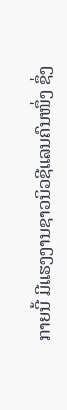ກາຍນີ້ ມີແຮງງານຊາວນິວຊີແລນຄົນໜຶ່ງ ຊຶ່ງ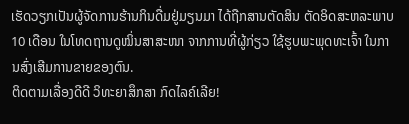ເຮັດວຽກເປັນຜູ້ຈັດການຮ້ານກິນດື່ມຢູ່ມຽນມາ ໄດ້ຖືກສານຕັດສິນ ຕັດອິດສະຫລະພາບ 10 ເດືອນ ໃນໂທດຖານດູໝິ່ນສາສະໜາ ຈາກການທີ່ຜູ້ກ່ຽວ ໃຊ້ຮູບພະພຸດທະເຈົ້າ ໃນການສົ່ງເສີມການຂາຍຂອງຕົນ.
ຕິດຕາມເລື່ອງດີດີ ວິທະຍາສຶກສາ ກົດໄລຄ໌ເລີຍ!